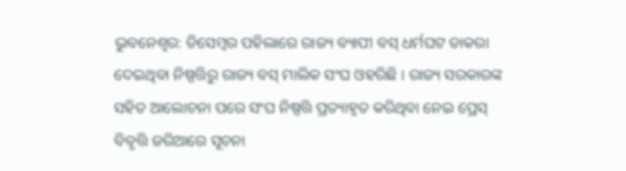ଭୁବନେଶ୍ୱର: ଡିସେମ୍ବର ପହିଲାରେ ରାଜ୍ୟ ବ୍ୟାପୀ ବସ୍ ଧର୍ମଘଟ ଡାକରା ଦେଇଥିବା ନିଷ୍ପତ୍ତିରୁ ରାଜ୍ୟ ବସ୍ ମାଲିକ ସଂଘ ଓହରିଛି । ରାଜ୍ୟ ସରକାରଙ୍କ ସହିତ ଆଲୋଚନା ପରେ ସଂଘ ନିଷ୍ପତ୍ତି ପ୍ରତ୍ୟାହୃତ କରିଥିବା ନେଇ ପ୍ରେସ୍ ବିବୃତ୍ତି ଜରିଆରେ ସୂଚନା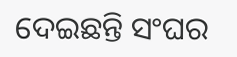ଦେଇଛନ୍ତି ସଂଘର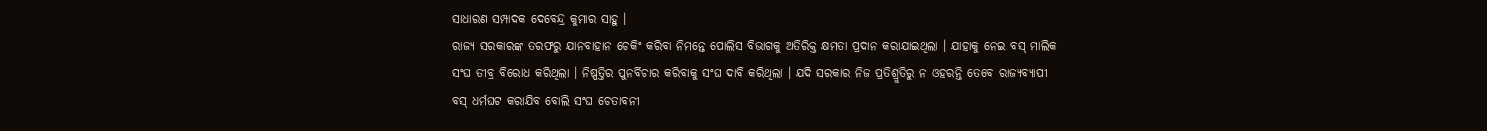ସାଧାରଣ ସମ୍ପାଦକ ଦେବେନ୍ଦ୍ର କୁମାର ସାହୁ ।
ରାଜ୍ୟ ସରକାରଙ୍କ ତରଫରୁ ଯାନବାହାନ ଚେକିଂ କରିବା ନିମନ୍ତେ ପୋଲିସ ବିଭାଗକୁ ଅତିରିକ୍ତ କ୍ଷମତା ପ୍ରଦାନ କରାଯାଇଥିଲା । ଯାହାକୁ ନେଇ ବସ୍ ମାଲିକ ସଂଘ ତୀବ୍ର ବିରୋଧ କରିଥିଲା । ନିଷ୍ପତ୍ତିର ପୁନର୍ବିଚାର କରିବାକୁ ସଂଘ ଦାବି କରିଥିଲା । ଯଦି ସରକାର ନିଜ ପ୍ରତିଶ୍ରୁତିରୁ ନ ଓହରନ୍ତି ତେବେ ରାଜ୍ୟବ୍ୟାପୀ ବସ୍ ଧର୍ମଘଟ କରାଯିବ ବୋଲି ସଂଘ ଚେତାବନୀ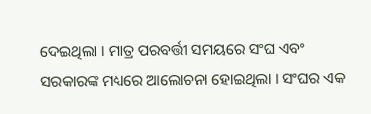ଦେଇଥିଲା । ମାତ୍ର ପରବର୍ତ୍ତୀ ସମୟରେ ସଂଘ ଏବଂ ସରକାରଙ୍କ ମଧ୍ୟରେ ଆଲୋଚନା ହୋଇଥିଲା । ସଂଘର ଏକ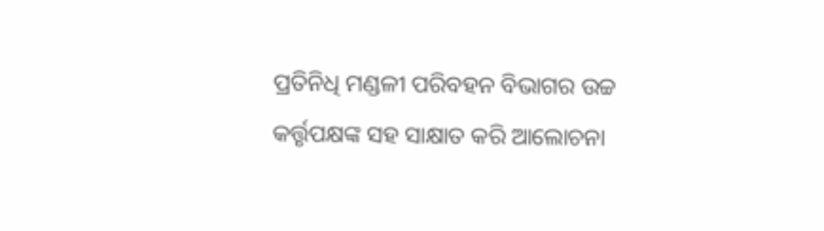ପ୍ରତିନିଧି ମଣ୍ଡଳୀ ପରିବହନ ବିଭାଗର ଉଚ୍ଚ କର୍ତ୍ତୃପକ୍ଷଙ୍କ ସହ ସାକ୍ଷାତ କରି ଆଲୋଚନା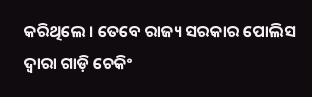କରିଥିଲେ । ତେବେ ରାଜ୍ୟ ସରକାର ପୋଲିସ ଦ୍ୱାରା ଗାଡ଼ି ଚେକିଂ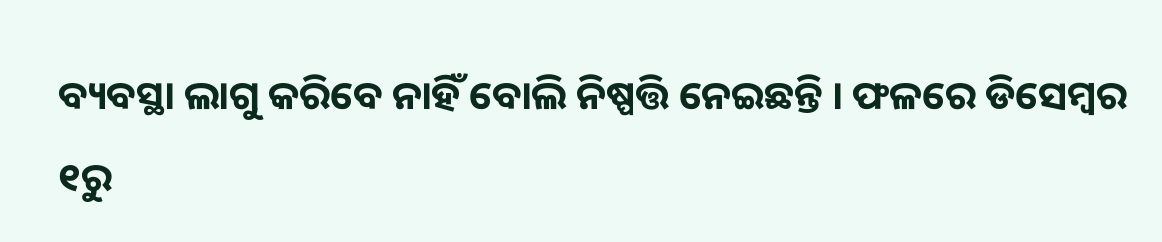ବ୍ୟବସ୍ଥା ଲାଗୁ କରିବେ ନାହିଁ ବୋଲି ନିଷ୍ପତ୍ତି ନେଇଛନ୍ତି । ଫଳରେ ଡିସେମ୍ବର ୧ରୁ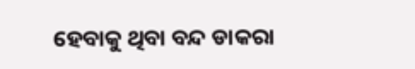ହେବାକୁ ଥିବା ବନ୍ଦ ଡାକରା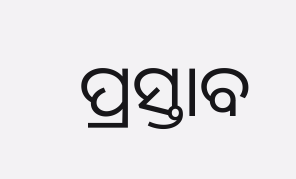ପ୍ରସ୍ତାବ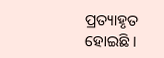ପ୍ରତ୍ୟାହୃତ ହୋଇଛି ।